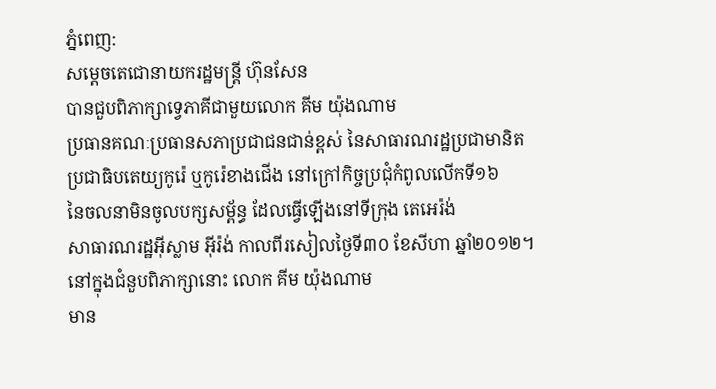ភ្នំពេញ:
សម្តេចតេជោនាយករដ្ឋមន្ត្រី ហ៊ុនសែន
បានជួបពិភាក្សាទ្វេភាគីជាមួយលោក គីម យ៉ុងណាម
ប្រធានគណៈប្រធានសភាប្រជាជនជាន់ខ្ពស់ នៃសាធារណរដ្ឋប្រជាមានិត
ប្រជាធិបតេយ្យកូរ៉េ ឬកូរ៉េខាងជើង នៅក្រៅកិច្ចប្រជុំកំពូលលើកទី១៦
នៃចលនាមិនចូលបក្សសម្ព័ន្ធ ដែលធ្វើឡើងនៅទីក្រុង តេអេរ៉ង់
សាធារណរដ្ឋអ៊ីស្លាម អ៊ីរ៉ង់ កាលពីរសៀលថ្ងៃទី៣០ ខែសីហា ឆ្នាំ២០១២។
នៅក្នុងជំនួបពិភាក្សានោះ លោក គីម យ៉ុងណាម
មាន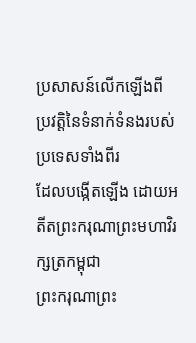ប្រសាសន៍លើកឡើងពីប្រវត្តិនៃទំនាក់ទំនងរបស់ប្រទេសទាំងពីរ
ដែលបង្កើតឡើង ដោយអតីតព្រះករុណាព្រះមហាវិរក្សត្រកម្ពុជា
ព្រះករុណាព្រះ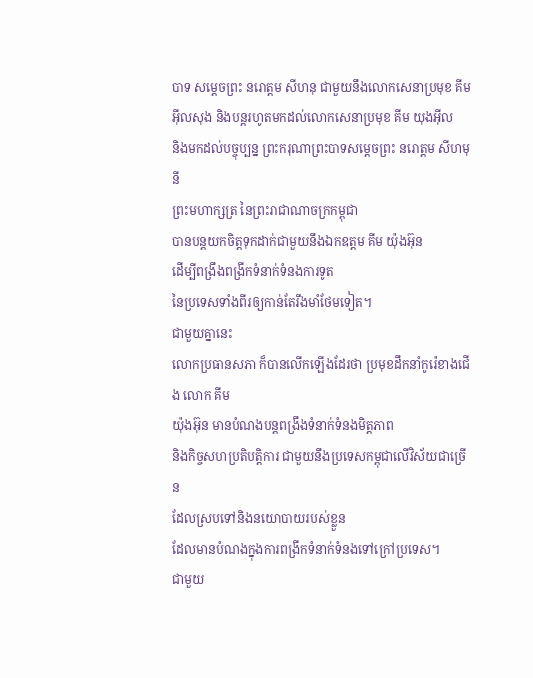បាទ សម្តេចព្រះ នរោត្តម សីហនុ ជាមួយនឹងលោកសេនាប្រមុខ គីម
អ៊ីលសុង និងបន្តរហូតមកដល់លោកសេនាប្រមុខ គីម យុងអ៊ីល
និងមកដល់បច្ចុប្បន្ន ព្រះករុណាព្រះបាទសម្តេចព្រះ នរោត្តម សីហមុនី
ព្រះមហាក្សត្រ នៃព្រះរាជាណាចក្រកម្ពុជា
បានបន្តយកចិត្តទុកដាក់ជាមួយនឹងឯកឧត្តម គីម យ៉ុងអ៊ុន
ដើម្បីពង្រឹងពង្រីកទំនាក់ទំនងការទូត
នៃប្រទេសទាំងពីរឲ្យកាន់តែរឹងមាំថែមទៀត។
ជាមួយគ្នានេះ
លោកប្រធានសភា ក៏បានលើកឡើងដែរថា ប្រមុខដឹកនាំកូរ៉េខាងជើង លោក គីម
យ៉ុងអ៊ុន មានបំណងបន្តពង្រឹងទំនាក់ទំនងមិត្តភាព
និងកិច្ចសហប្រតិបត្តិការ ជាមួយនឹងប្រទេសកម្ពុជាលើវិស័យជាច្រើន
ដែលស្របទៅនិងនយោបាយរបស់ខ្លួន
ដែលមានបំណងក្នុងការពង្រីកទំនាក់ទំនងទៅក្រៅប្រទេស។
ជាមួយ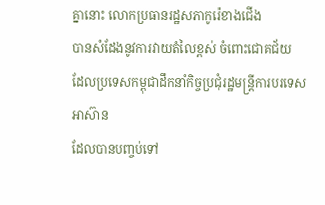គ្នានោះ លោកប្រធានរដ្ឋសភាកូរ៉េខាងជើង
បានសំដែងនូវការវាយតំលៃខ្ពស់ ចំពោះជោគជ័យ
ដែលប្រទេសកម្ពុជាដឹកនាំកិច្ចប្រជុំរដ្ឋមន្ត្រីការបរទេសអាស៊ាន
ដែលបានបញ្ចប់ទៅ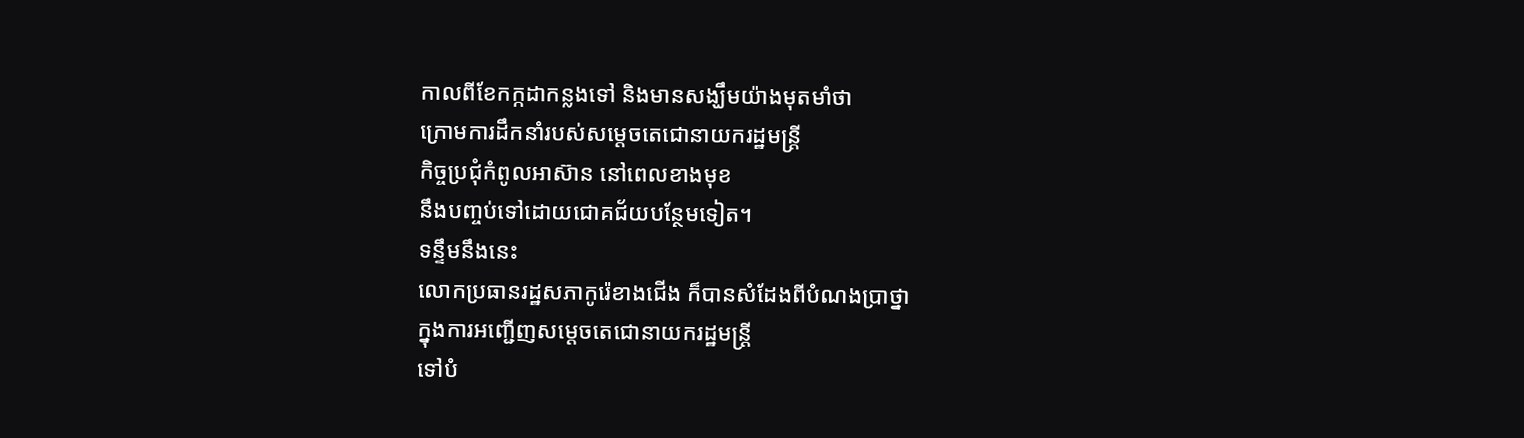កាលពីខែកក្កដាកន្លងទៅ និងមានសង្ឃឹមយ៉ាងមុតមាំថា
ក្រោមការដឹកនាំរបស់សម្តេចតេជោនាយករដ្ឋមន្ត្រី
កិច្ចប្រជុំកំពូលអាស៊ាន នៅពេលខាងមុខ
នឹងបញ្ចប់ទៅដោយជោគជ័យបន្ថែមទៀត។
ទន្ទឹមនឹងនេះ
លោកប្រធានរដ្ឋសភាកូរ៉េខាងជើង ក៏បានសំដែងពីបំណងប្រាថ្នា
ក្នុងការអញ្ជើញសម្តេចតេជោនាយករដ្ឋមន្ត្រី
ទៅបំ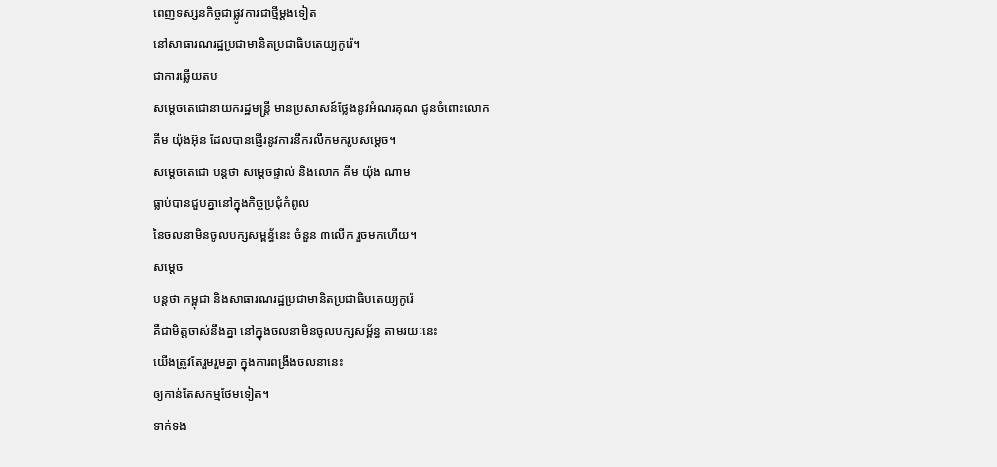ពេញទស្សនកិច្ចជាផ្លូវការជាថ្មីម្តងទៀត
នៅសាធារណរដ្ឋប្រជាមានិតប្រជាធិបតេយ្យកូរ៉េ។
ជាការឆ្លើយតប
សម្តេចតេជោនាយករដ្ឋមន្ត្រី មានប្រសាសន៍ថ្លែងនូវអំណរគុណ ជូនចំពោះលោក
គីម យ៉ុងអ៊ុន ដែលបានផ្ញើរនូវការនឹករលឹកមករូបសម្តេច។
សម្តេចតេជោ បន្តថា សម្តេចផ្ទាល់ និងលោក គីម យ៉ុង ណាម
ធ្លាប់បានជួបគ្នានៅក្នុងកិច្ចប្រជុំកំពូល
នៃចលនាមិនចូលបក្សសម្ពន្ធ័នេះ ចំនួន ៣លើក រួចមកហើយ។
សម្តេច
បន្តថា កម្ពុជា និងសាធារណរដ្ឋប្រជាមានិតប្រជាធិបតេយ្យកូរ៉េ
គឺជាមិត្តចាស់នឹងគ្នា នៅក្នុងចលនាមិនចូលបក្សសម្ព័ន្ធ តាមរយៈនេះ
យើងត្រូវតែរួមរួមគ្នា ក្នុងការពង្រឹងចលនានេះ
ឲ្យកាន់តែសកម្មថែមទៀត។
ទាក់ទង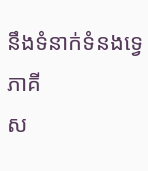នឹងទំនាក់ទំនងទ្វេភាគី
ស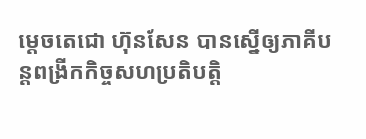ម្តេចតេជោ ហ៊ុនសែន បានស្នើឲ្យភាគីបន្តពង្រីកកិច្ចសហប្រតិបត្តិ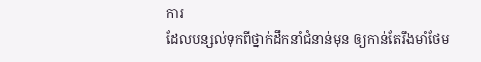ការ
ដែលបន្សល់ទុកពីថ្នាក់ដឹកនាំជំនាន់មុន ឲ្យកាន់តែរឹងមាំថែម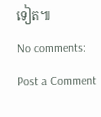ទៀត៕
No comments:
Post a Comment